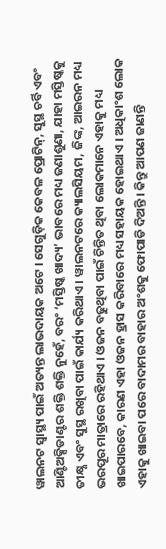ୱାଲନଟ ସ୍ୱାସ୍ଥ୍ୟ ପାଇଁ ଅତ୍ୟନ୍ତ ଲାଭଦାୟକ ଅଟେ । ସେଗୁଡ଼ିକ କେବଳ ପ୍ରୋଟିନ୍, ସୁସ୍ଥ ଚର୍ବି ଏବଂ ଆଣ୍ଟିଅକ୍ସିଡାଣ୍ଟର ଶକ୍ତି ଶକ୍ତି ନୁହେଁ, ବରଂ ‘ମସ୍ତିଷ୍କ ଖାଦ୍ୟ’ ଭାବରେ ମଧ୍ୟ ଜଣାଶୁଣା, ଯାହା ମସ୍ତିଷ୍କକୁ ତୀକ୍ଷ୍ଣ ଏବଂ ସୁସ୍ଥ ରଖିବା ପାଇଁ କାର୍ଯ୍ୟ କରିଥାଏ । ୱାଲନଟରେ କ୍ୟାଲସିୟମ, ଜିଙ୍କ, ଆଇରନ ମଧ୍ୟ ଭରପୂର ମାତ୍ରାରେ ରହିଥାଏ । ଓଜନ ବଢୁଥିବା ପାଇଁ ଚିନ୍ତିତ ଥିବା ଲୋକମାନେ ଏହାକୁ ମଧ୍ୟ ଖାଇପାରବେ, କାରଣ ଏହା ଓଜନ ହ୍ରାସ କରିବାରେ ମଧ୍ୟ ସହାୟକ ହୋଇଥାଏ । ଅଧିକାଂଶ ଲୋକ ଏହାକୁ ଖାଇବା ପରେ ବାଦାମର ବାହାର ଅଂଶକୁ ଫୋପାଡି ଦିଅନ୍ତି । କିନ୍ତୁ ଆପଣ ଜାଣନ୍ତି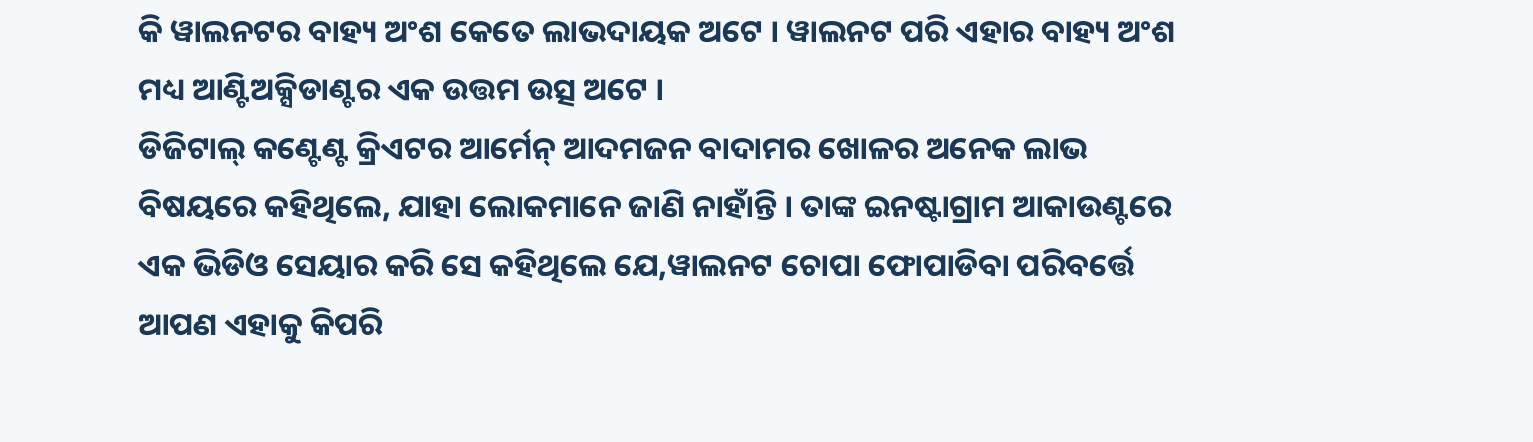କି ୱାଲନଟର ବାହ୍ୟ ଅଂଶ କେତେ ଲାଭଦାୟକ ଅଟେ । ୱାଲନଟ ପରି ଏହାର ବାହ୍ୟ ଅଂଶ ମଧ୍ୟ ଆଣ୍ଟିଅକ୍ସିଡାଣ୍ଟର ଏକ ଉତ୍ତମ ଉତ୍ସ ଅଟେ ।
ଡିଜିଟାଲ୍ କଣ୍ଟେଣ୍ଟ କ୍ରିଏଟର ଆର୍ମେନ୍ ଆଦମଜନ ବାଦାମର ଖୋଳର ଅନେକ ଲାଭ ବିଷୟରେ କହିଥିଲେ, ଯାହା ଲୋକମାନେ ଜାଣି ନାହାଁନ୍ତି । ତାଙ୍କ ଇନଷ୍ଟାଗ୍ରାମ ଆକାଉଣ୍ଟରେ ଏକ ଭିଡିଓ ସେୟାର କରି ସେ କହିଥିଲେ ଯେ,ୱାଲନଟ ଚୋପା ଫୋପାଡିବା ପରିବର୍ତ୍ତେ ଆପଣ ଏହାକୁ କିପରି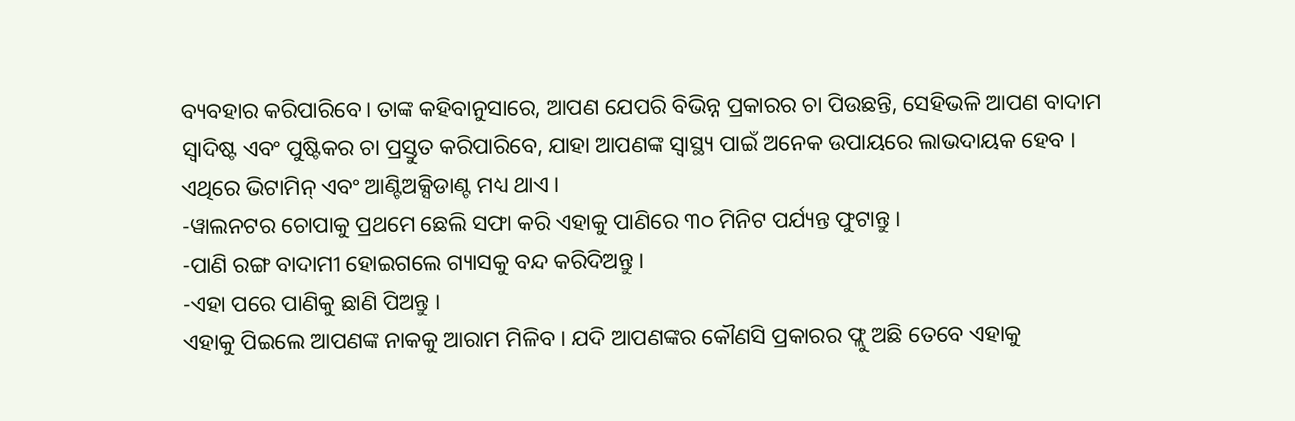ବ୍ୟବହାର କରିପାରିବେ। ତାଙ୍କ କହିବାନୁସାରେ, ଆପଣ ଯେପରି ବିଭିନ୍ନ ପ୍ରକାରର ଚା ପିଉଛନ୍ତି, ସେହିଭଳି ଆପଣ ବାଦାମ ସ୍ୱାଦିଷ୍ଟ ଏବଂ ପୁଷ୍ଟିକର ଚା ପ୍ରସ୍ତୁତ କରିପାରିବେ, ଯାହା ଆପଣଙ୍କ ସ୍ୱାସ୍ଥ୍ୟ ପାଇଁ ଅନେକ ଉପାୟରେ ଲାଭଦାୟକ ହେବ । ଏଥିରେ ଭିଟାମିନ୍ ଏବଂ ଆଣ୍ଟିଅକ୍ସିଡାଣ୍ଟ ମଧ୍ୟ ଥାଏ ।
-ୱାଲନଟର ଚୋପାକୁ ପ୍ରଥମେ ଛେଲି ସଫା କରି ଏହାକୁ ପାଣିରେ ୩୦ ମିନିଟ ପର୍ଯ୍ୟନ୍ତ ଫୁଟାନ୍ତୁ ।
-ପାଣି ରଙ୍ଗ ବାଦାମୀ ହୋଇଗଲେ ଗ୍ୟାସକୁ ବନ୍ଦ କରିଦିଅନ୍ତୁ ।
-ଏହା ପରେ ପାଣିକୁ ଛାଣି ପିଅନ୍ତୁ ।
ଏହାକୁ ପିଇଲେ ଆପଣଙ୍କ ନାକକୁ ଆରାମ ମିଳିବ । ଯଦି ଆପଣଙ୍କର କୌଣସି ପ୍ରକାରର ଫ୍ଲୁ ଅଛି ତେବେ ଏହାକୁ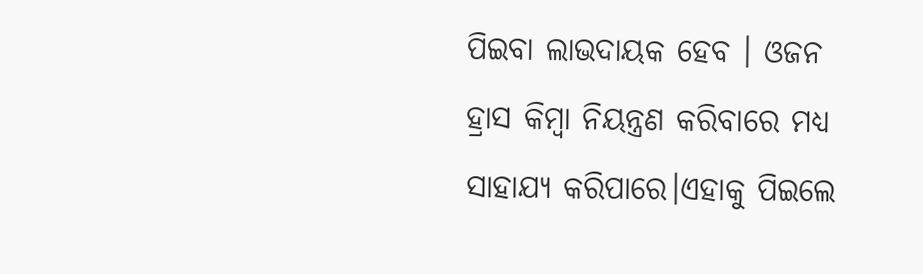ପିଇବା ଲାଭଦାୟକ ହେବ । ଓଜନ ହ୍ରାସ କିମ୍ବା ନିୟନ୍ତ୍ରଣ କରିବାରେ ମଧ୍ୟ ସାହାଯ୍ୟ କରିପାରେ।ଏହାକୁ ପିଇଲେ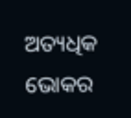ଅତ୍ୟଧିକ ଭୋକର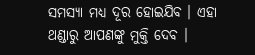ସମସ୍ୟା ମଧ୍ୟ ଦୂର ହୋଇଯିବ । ଏହା ଥଣ୍ଡାରୁ ଆପଣଙ୍କୁ ମୁକ୍ତି ଦେବ ।